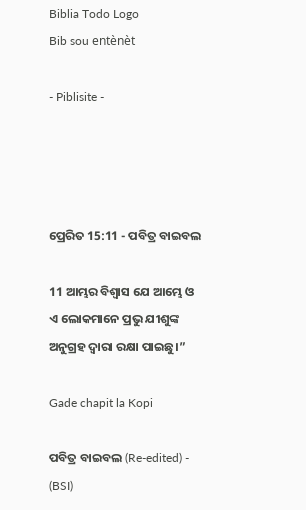Biblia Todo Logo
Bib sou entènèt

- Piblisite -




ପ୍ରେରିତ 15:11 - ପବିତ୍ର ବାଇବଲ

11 ଆମ୍ଭର ବିଶ୍ୱାସ ଯେ ଆମ୍ଭେ ଓ ଏ ଲୋକମାନେ ପ୍ରଭୁ ଯୀଶୁଙ୍କ ଅନୁଗ୍ରହ ଦ୍ୱାରା ରକ୍ଷା ପାଇଛୁ।”

Gade chapit la Kopi

ପବିତ୍ର ବାଇବଲ (Re-edited) - (BSI)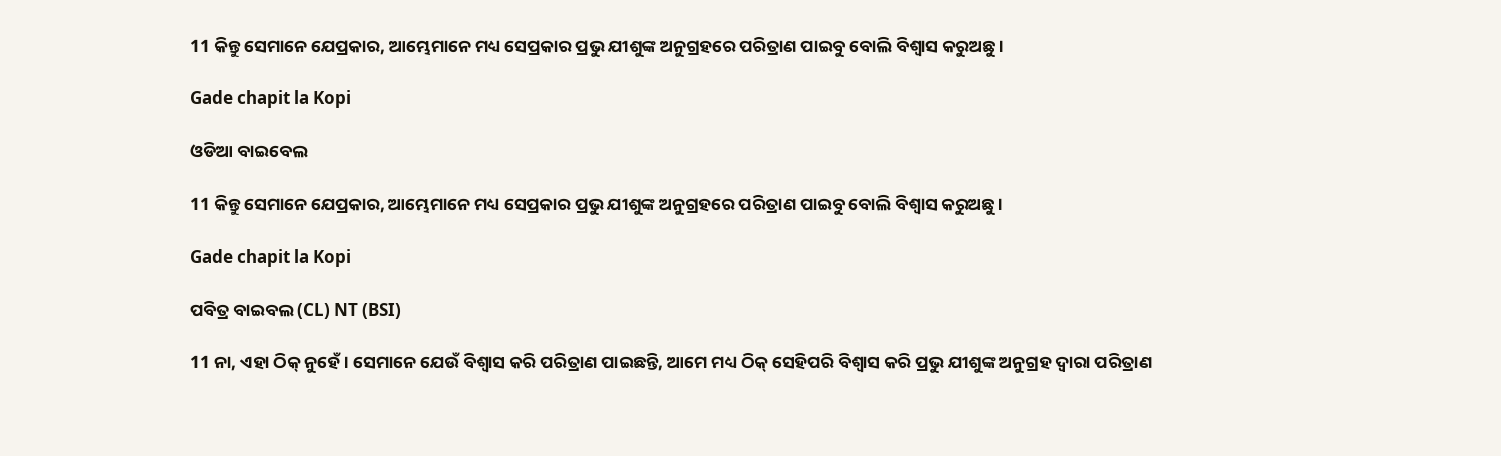11 କିନ୍ତୁ ସେମାନେ ଯେପ୍ରକାର, ଆମ୍ଭେମାନେ ମଧ୍ୟ ସେପ୍ରକାର ପ୍ରଭୁ ଯୀଶୁଙ୍କ ଅନୁଗ୍ରହରେ ପରିତ୍ରାଣ ପାଇବୁ ବୋଲି ବିଶ୍ଵାସ କରୁଅଛୁ।

Gade chapit la Kopi

ଓଡିଆ ବାଇବେଲ

11 କିନ୍ତୁ ସେମାନେ ଯେପ୍ରକାର, ଆମ୍ଭେମାନେ ମଧ୍ୟ ସେପ୍ରକାର ପ୍ରଭୁ ଯୀଶୁଙ୍କ ଅନୁଗ୍ରହରେ ପରିତ୍ରାଣ ପାଇବୁ ବୋଲି ବିଶ୍ୱାସ କରୁଅଛୁ ।

Gade chapit la Kopi

ପବିତ୍ର ବାଇବଲ (CL) NT (BSI)

11 ନା, ଏହା ଠିକ୍ ନୁହେଁ। ସେମାନେ ଯେଉଁ ବିଶ୍ୱାସ କରି ପରିତ୍ରାଣ ପାଇଛନ୍ତି, ଆମେ ମଧ୍ୟ ଠିକ୍ ସେହିପରି ବିଶ୍ୱାସ କରି ପ୍ରଭୁ ଯୀଶୁଙ୍କ ଅନୁଗ୍ରହ ଦ୍ୱାରା ପରିତ୍ରାଣ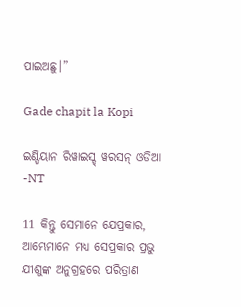ପାଇଅଛୁ।”

Gade chapit la Kopi

ଇଣ୍ଡିୟାନ ରିୱାଇସ୍ଡ୍ ୱରସନ୍ ଓଡିଆ -NT

11 କିନ୍ତୁ ସେମାନେ ଯେପ୍ରକାର, ଆମ୍ଭେମାନେ ମଧ୍ୟ ସେପ୍ରକାର ପ୍ରଭୁ ଯୀଶୁଙ୍କ ଅନୁଗ୍ରହରେ ପରିତ୍ରାଣ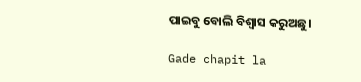ପାଇବୁ ବୋଲି ବିଶ୍ୱାସ କରୁଅଛୁ।

Gade chapit la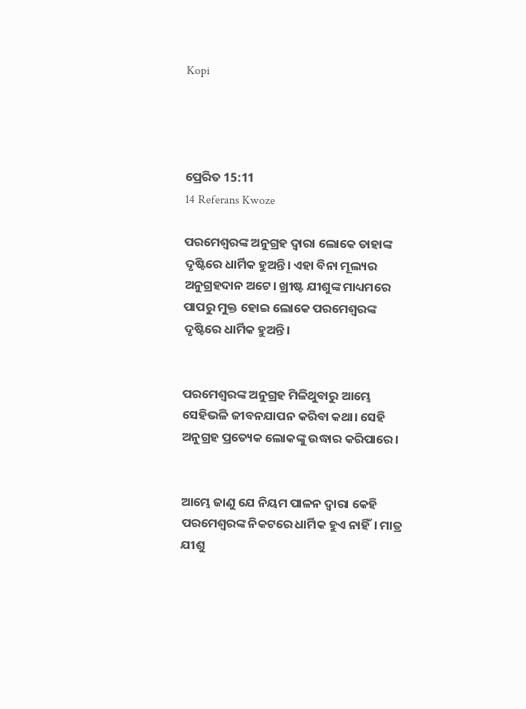Kopi




ପ୍ରେରିତ 15:11
14 Referans Kwoze

ପରମେଶ୍ୱରଙ୍କ ଅନୁଗ୍ରହ ଦ୍ୱାରା ଲୋକେ ତାହାଙ୍କ ଦୃଷ୍ଟିରେ ଧାର୍ମିକ ହୁଅନ୍ତି। ଏହା ବିନା ମୂଲ୍ୟର ଅନୁଗ୍ରହଦାନ ଅଟେ। ଖ୍ରୀଷ୍ଟ ଯୀଶୁଙ୍କ ମାଧ୍ୟମରେ ପାପରୁ ମୁକ୍ତ ହୋଇ ଲୋକେ ପରମେଶ୍ୱରଙ୍କ ଦୃଷ୍ଟିରେ ଧାର୍ମିକ ହୁଅନ୍ତି।


ପରମେଶ୍ୱରଙ୍କ ଅନୁଗ୍ରହ ମିଳିଥୁବାରୁ ଆମ୍ଭେ ସେହିଭଳି ଜୀବନଯାପନ କରିବା କଥା। ସେହି ଅନୁଗ୍ରହ ପ୍ରତ୍ୟେକ ଲୋକଙ୍କୁ ଉଦ୍ଧାର କରିପାରେ।


ଆମ୍ଭେ ଜାଣୁ ଯେ ନିୟମ ପାଳନ ଦ୍ୱାରା କେହି ପରମେଶ୍ୱରଙ୍କ ନିକଟରେ ଧାର୍ମିକ ହୁଏ ନାହିଁ। ମାତ୍ର ଯୀଶୁ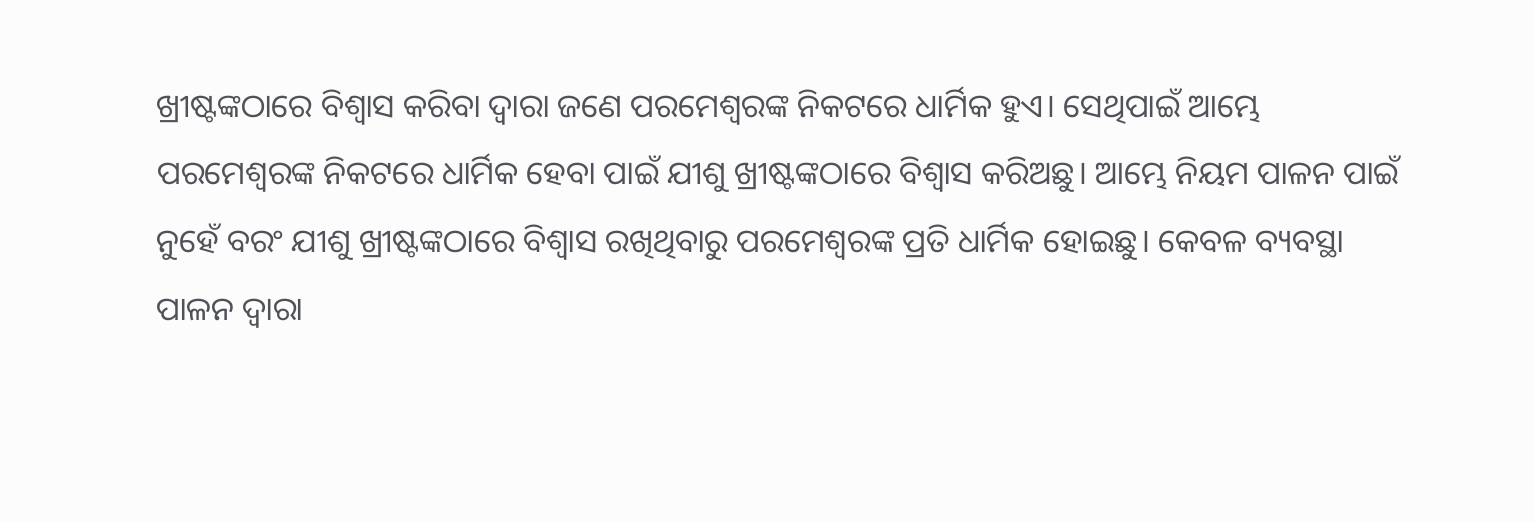ଖ୍ରୀଷ୍ଟଙ୍କଠାରେ ବିଶ୍ୱାସ କରିବା ଦ୍ୱାରା ଜଣେ ପରମେଶ୍ୱରଙ୍କ ନିକଟରେ ଧାର୍ମିକ ହୁଏ। ସେଥିପାଇଁ ଆମ୍ଭେ ପରମେଶ୍ୱରଙ୍କ ନିକଟରେ ଧାର୍ମିକ ହେବା ପାଇଁ ଯୀଶୁ ଖ୍ରୀଷ୍ଟଙ୍କଠାରେ ବିଶ୍ୱାସ କରିଅଛୁ। ଆମ୍ଭେ ନିୟମ ପାଳନ ପାଇଁ ନୁହେଁ ବରଂ ଯୀଶୁ ଖ୍ରୀଷ୍ଟଙ୍କଠାରେ ବିଶ୍ୱାସ ରଖିଥିବାରୁ ପରମେଶ୍ୱରଙ୍କ ପ୍ରତି ଧାର୍ମିକ ହୋଇଛୁ। କେବଳ ବ୍ୟବସ୍ଥା ପାଳନ ଦ୍ୱାରା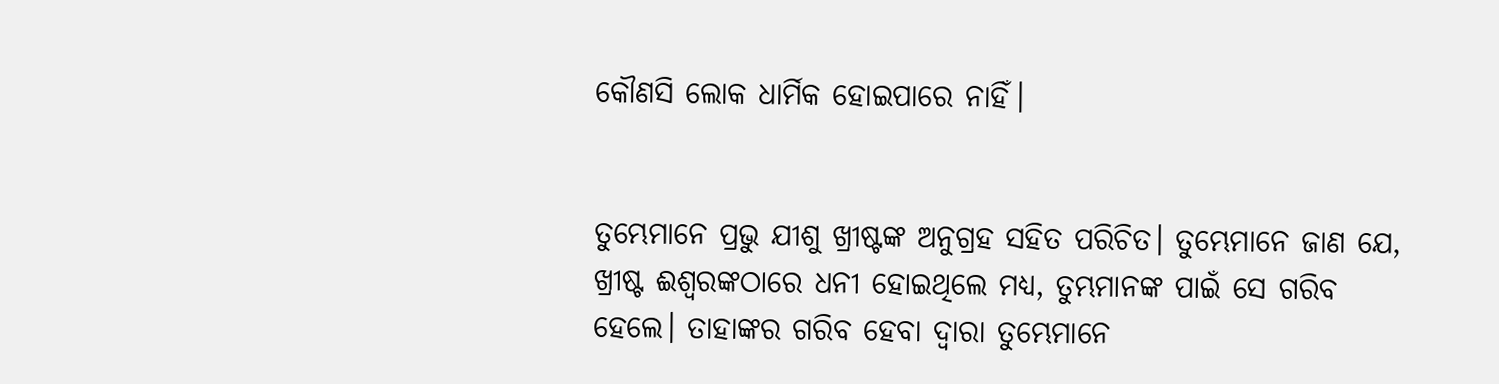କୌଣସି ଲୋକ ଧାର୍ମିକ ହୋଇପାରେ ନାହିଁ।


ତୁମ୍ଭେମାନେ ପ୍ରଭୁ ଯୀଶୁ ଖ୍ରୀଷ୍ଟଙ୍କ ଅନୁଗ୍ରହ ସହିତ ପରିଚିତ। ତୁମ୍ଭେମାନେ ଜାଣ ଯେ, ଖ୍ରୀଷ୍ଟ ଈଶ୍ୱରଙ୍କଠାରେ ଧନୀ ହୋଇଥିଲେ ମଧ୍ୟ, ତୁମ୍ଭମାନଙ୍କ ପାଇଁ ସେ ଗରିବ ହେଲେ। ତାହାଙ୍କର ଗରିବ ହେବା ଦ୍ୱାରା ତୁମ୍ଭେମାନେ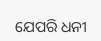ଯେପରି ଧନୀ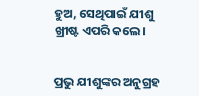ହୁଅ, ସେଥିପାଇଁ ଯୀଶୁ ଖ୍ରୀଷ୍ଟ ଏପରି କଲେ।


ପ୍ରଭୁ ଯୀଶୁଙ୍କର ଅନୁଗ୍ରହ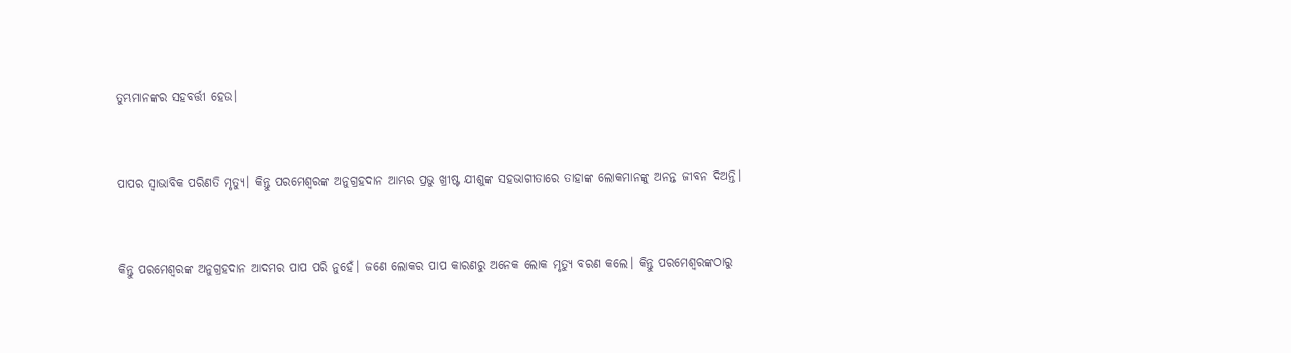ତୁମ୍ଭମାନଙ୍କର ସହବର୍ତ୍ତୀ ହେଉ।


ପାପର ସ୍ୱାଭାବିକ ପରିଣତି ମୃତ୍ୟୁ। କିନ୍ତୁ ପରମେଶ୍ୱରଙ୍କ ଅନୁଗ୍ରହଦାନ ଆମ୍ଭର ପ୍ରଭୁ ଖ୍ରୀଷ୍ଟ ଯୀଶୁଙ୍କ ସହଭାଗୀତାରେ ତାହାଙ୍କ ଲୋକମାନଙ୍କୁ ଅନନ୍ତ ଜୀବନ ଦିଅନ୍ତି।


କିନ୍ତୁ ପରମେଶ୍ୱରଙ୍କ ଅନୁଗ୍ରହଦାନ ଆଦମର ପାପ ପରି ନୁହେଁ। ଜଣେ ଲୋକର ପାପ କାରଣରୁ ଅନେକ ଲୋକ ମୃତ୍ୟୁ ବରଣ କଲେ। କିନ୍ତୁ ପରମେଶ୍ୱରଙ୍କଠାରୁ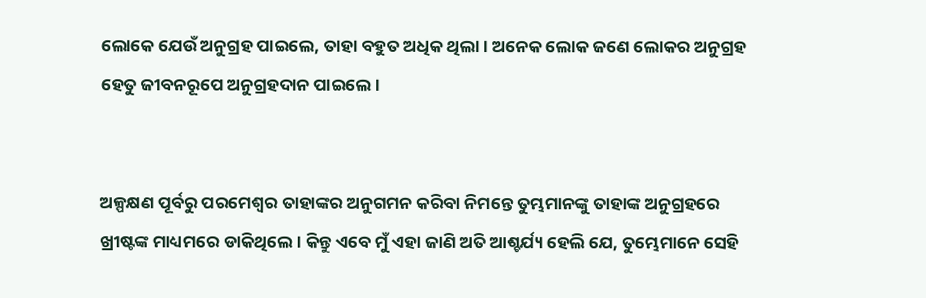ଲୋକେ ଯେଉଁ ଅନୁଗ୍ରହ ପାଇଲେ, ତାହା ବହୁତ ଅଧିକ ଥିଲା। ଅନେକ ଲୋକ ଜଣେ ଲୋକର ଅନୁଗ୍ରହ ହେତୁ ଜୀବନରୂପେ ଅନୁଗ୍ରହଦାନ ପାଇଲେ।


ଅଳ୍ପକ୍ଷଣ ପୂର୍ବରୁ ପରମେଶ୍ୱର ତାହାଙ୍କର ଅନୁଗମନ କରିବା ନିମନ୍ତେ ତୁମ୍ଭମାନଙ୍କୁ ତାହାଙ୍କ ଅନୁଗ୍ରହରେ ଖ୍ରୀଷ୍ଟଙ୍କ ମାଧ୍ୟମରେ ଡାକିଥିଲେ। କିନ୍ତୁ ଏବେ ମୁଁ ଏହା ଜାଣି ଅତି ଆଶ୍ଚର୍ଯ୍ୟ ହେଲି ଯେ, ତୁମ୍ଭେମାନେ ସେହି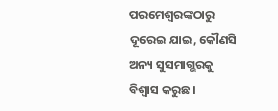ପରମେଶ୍ୱରଙ୍କଠାରୁ ଦୂରେଇ ଯାଇ, କୌଣସି ଅନ୍ୟ ସୁସମାଗ୍ଭରକୁ ବିଶ୍ୱାସ କରୁଛ।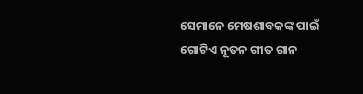ସେମାନେ ମେଷଶାବକଙ୍କ ପାଇଁ ଗୋଟିଏ ନୂତନ ଗୀତ ଗାନ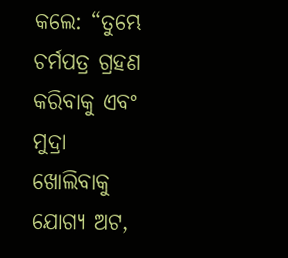କଲେ: “ତୁମ୍ଭେ ଚର୍ମପତ୍ର ଗ୍ରହଣ କରିବାକୁ ଏବଂ ମୁଦ୍ରା ଖୋଲିବାକୁ ଯୋଗ୍ୟ ଅଟ,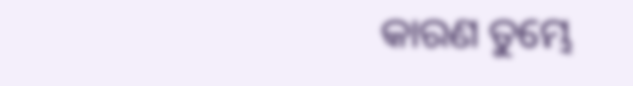କାରଣ ତୁମ୍ଭେ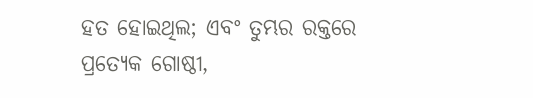ହତ ହୋଇଥିଲ; ଏବଂ ତୁମ୍ଭର ରକ୍ତରେ ପ୍ରତ୍ୟେକ ଗୋଷ୍ଠୀ,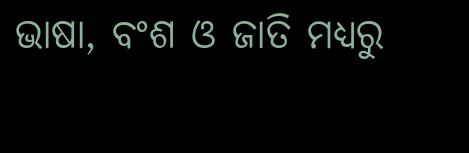ଭାଷା, ବଂଶ ଓ ଜାତି ମଧ୍ୟରୁ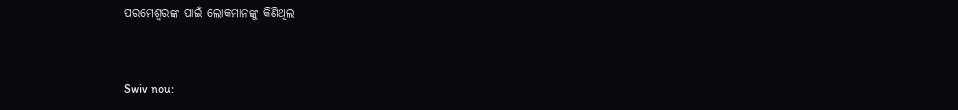ପରମେଶ୍ୱରଙ୍କ ପାଇଁ ଲୋକମାନଙ୍କୁ କିଣିଥିଲ


Swiv nou: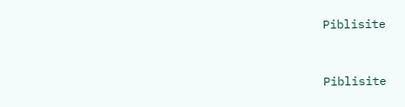Piblisite


Piblisite